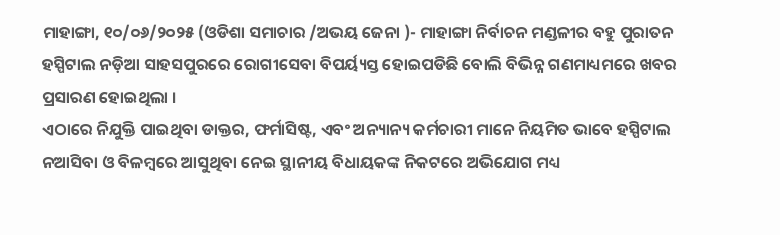ମାହାଙ୍ଗା, ୧୦/୦୬/୨୦୨୫ (ଓଡିଶା ସମାଚାର /ଅଭୟ ଜେନା )- ମାହାଙ୍ଗା ନିର୍ବାଚନ ମଣ୍ଡଳୀର ବହୁ ପୁରାତନ ହସ୍ପିଟାଲ ନଡ଼ିଆ ସାହସପୁରରେ ରୋଗୀସେବା ବିପର୍ୟ୍ୟସ୍ତ ହୋଇପଡିଛି ବୋଲି ବିଭିନ୍ନ ଗଣମାଧ୍ୟମରେ ଖବର ପ୍ରସାରଣ ହୋଇଥିଲା ।
ଏଠାରେ ନିଯୁକ୍ତି ପାଇଥିବା ଡାକ୍ତର, ଫର୍ମାସିଷ୍ଟ, ଏବଂ ଅନ୍ୟାନ୍ୟ କର୍ମଚାରୀ ମାନେ ନିୟମିତ ଭାବେ ହସ୍ପିଟାଲ ନଆସିବା ଓ ବିଳମ୍ବରେ ଆସୁଥିବା ନେଇ ସ୍ଥାନୀୟ ବିଧାୟକଙ୍କ ନିକଟରେ ଅଭିଯୋଗ ମଧ୍ୟ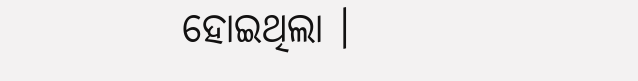ହୋଇଥିଲା ।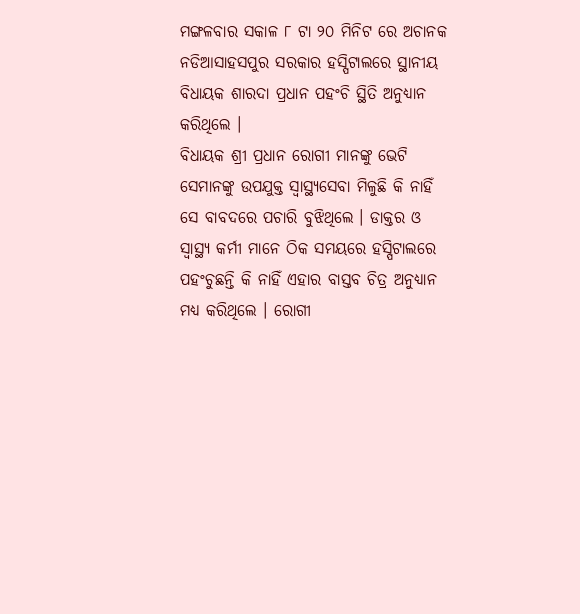ମଙ୍ଗଳବାର ସକାଳ ୮ ଟା ୨୦ ମିନିଟ ରେ ଅଚାନକ ନଡିଆସାହସପୁର ସରକାର ହସ୍ପିଟାଲରେ ସ୍ଥାନୀୟ ବିଧାୟକ ଶାରଦା ପ୍ରଧାନ ପହଂଚି ସ୍ଥିତି ଅନୁଧ୍ୟାନ କରିଥିଲେ ।
ବିଧାୟକ ଶ୍ରୀ ପ୍ରଧାନ ରୋଗୀ ମାନଙ୍କୁ ଭେଟି ସେମାନଙ୍କୁ ଉପଯୁକ୍ତ ସ୍ୱାସ୍ଥ୍ୟସେବା ମିଳୁଛି କି ନାହିଁ ସେ ବାବଦରେ ପଚାରି ବୁଝିଥିଲେ । ଡାକ୍ତର ଓ ସ୍ୱାସ୍ଥ୍ୟ କର୍ମୀ ମାନେ ଠିକ ସମୟରେ ହସ୍ପିଟାଲରେ ପହଂଚୁଛନ୍ତି କି ନାହିଁ ଏହାର ବାସ୍ତବ ଚିତ୍ର ଅନୁଧ୍ୟାନ ମଧ୍ୟ କରିଥିଲେ । ରୋଗୀ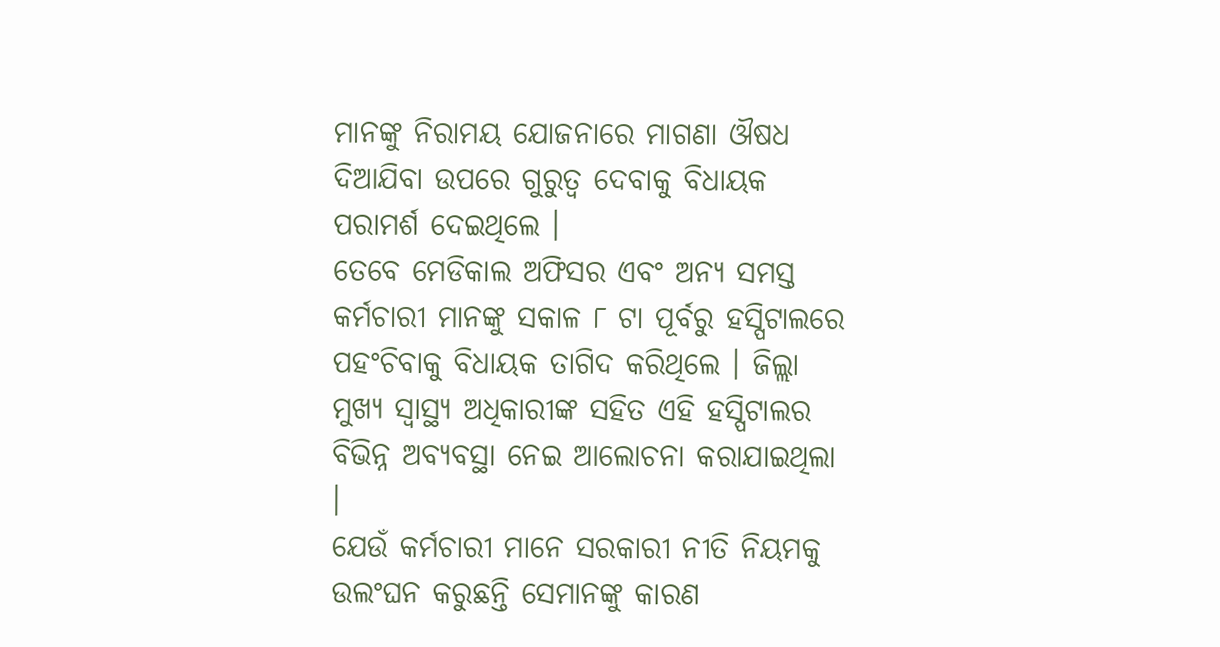ମାନଙ୍କୁ ନିରାମୟ ଯୋଜନାରେ ମାଗଣା ଔଷଧ ଦିଆଯିବା ଉପରେ ଗୁରୁତ୍ୱ ଦେବାକୁ ବିଧାୟକ ପରାମର୍ଶ ଦେଇଥିଲେ ।
ତେବେ ମେଡିକାଲ ଅଫିସର ଏବଂ ଅନ୍ୟ ସମସ୍ତ କର୍ମଚାରୀ ମାନଙ୍କୁ ସକାଳ ୮ ଟା ପୂର୍ବରୁ ହସ୍ପିଟାଲରେ ପହଂଚିବାକୁ ବିଧାୟକ ତାଗିଦ କରିଥିଲେ । ଜିଲ୍ଲା ମୁଖ୍ୟ ସ୍ୱାସ୍ଥ୍ୟ ଅଧିକାରୀଙ୍କ ସହିତ ଏହି ହସ୍ପିଟାଲର ବିଭିନ୍ନ ଅବ୍ୟବସ୍ଥା ନେଇ ଆଲୋଚନା କରାଯାଇଥିଲା ।
ଯେଉଁ କର୍ମଚାରୀ ମାନେ ସରକାରୀ ନୀତି ନିୟମକୁ ଉଲଂଘନ କରୁଛନ୍ତି ସେମାନଙ୍କୁ କାରଣ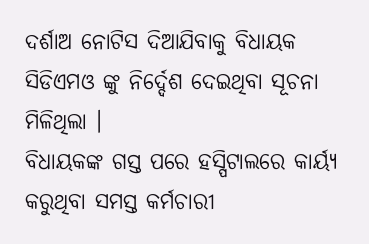ଦର୍ଶାଅ ନୋଟିସ ଦିଆଯିବାକୁ ବିଧାୟକ ସିଡିଏମଓ ଙ୍କୁ ନିର୍ଦ୍ଦେଶ ଦେଇଥିବା ସୂଚନା ମିଳିଥିଲା ।
ବିଧାୟକଙ୍କ ଗସ୍ତ ପରେ ହସ୍ପିଟାଲରେ କାର୍ୟ୍ୟ କରୁଥିବା ସମସ୍ତ କର୍ମଚାରୀ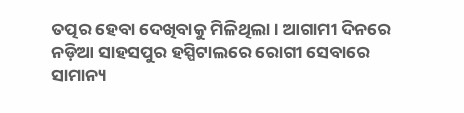ତତ୍ପର ହେବା ଦେଖିବାକୁ ମିଳିଥିଲା । ଆଗାମୀ ଦିନରେ ନଡ଼ିଆ ସାହସପୁର ହସ୍ପିଟାଲରେ ରୋଗୀ ସେବାରେ ସାମାନ୍ୟ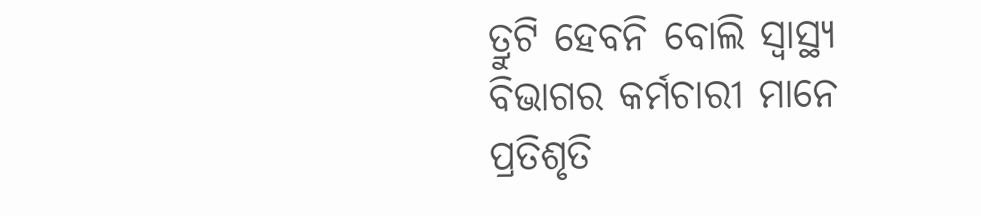ତ୍ରୁଟି ହେବନି ବୋଲି ସ୍ୱାସ୍ଥ୍ୟ ବିଭାଗର କର୍ମଚାରୀ ମାନେ ପ୍ରତିଶୃତି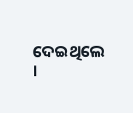ଦେଇଥିଲେ ।